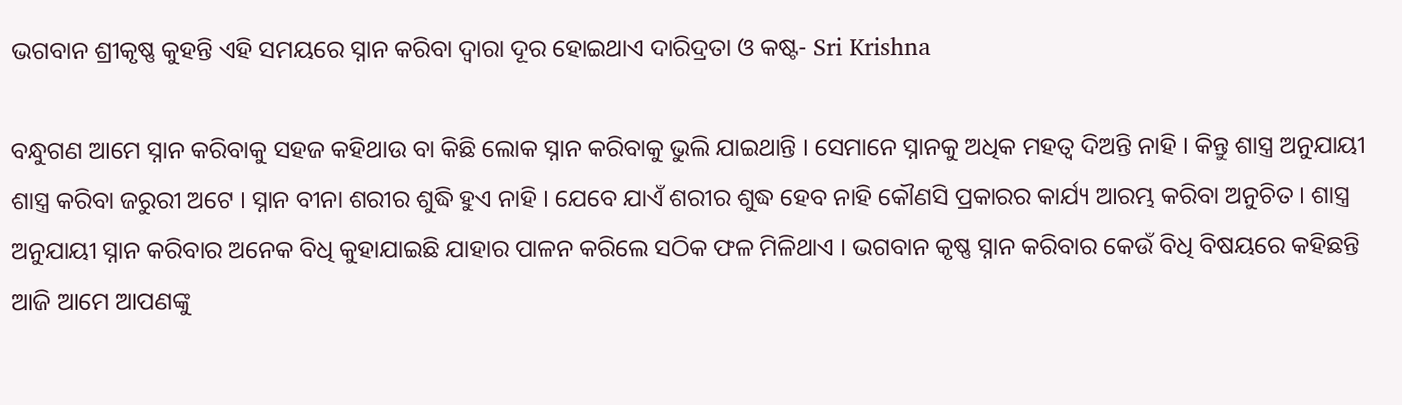ଭଗବାନ ଶ୍ରୀକୃଷ୍ଣ କୁହନ୍ତି ଏହି ସମୟରେ ସ୍ନାନ କରିବା ଦ୍ଵାରା ଦୂର ହୋଇଥାଏ ଦାରିଦ୍ରତା ଓ କଷ୍ଟ- Sri Krishna

ବନ୍ଧୁଗଣ ଆମେ ସ୍ନାନ କରିବାକୁ ସହଜ କହିଥାଉ ବା କିଛି ଲୋକ ସ୍ନାନ କରିବାକୁ ଭୁଲି ଯାଇଥାନ୍ତି । ସେମାନେ ସ୍ନାନକୁ ଅଧିକ ମହତ୍ଵ ଦିଅନ୍ତି ନାହି । କିନ୍ତୁ ଶାସ୍ତ୍ର ଅନୁଯାୟୀ ଶାସ୍ତ୍ର କରିବା ଜରୁରୀ ଅଟେ । ସ୍ନାନ ବୀନା ଶରୀର ଶୁଦ୍ଧି ହୁଏ ନାହି । ଯେବେ ଯାଏଁ ଶରୀର ଶୁଦ୍ଧ ହେବ ନାହି କୌଣସି ପ୍ରକାରର କାର୍ଯ୍ୟ ଆରମ୍ଭ କରିବା ଅନୁଚିତ । ଶାସ୍ତ୍ର ଅନୁଯାୟୀ ସ୍ନାନ କରିବାର ଅନେକ ବିଧି କୁହାଯାଇଛି ଯାହାର ପାଳନ କରିଲେ ସଠିକ ଫଳ ମିଳିଥାଏ । ଭଗବାନ କୃଷ୍ଣ ସ୍ନାନ କରିବାର କେଉଁ ବିଧି ବିଷୟରେ କହିଛନ୍ତି ଆଜି ଆମେ ଆପଣଙ୍କୁ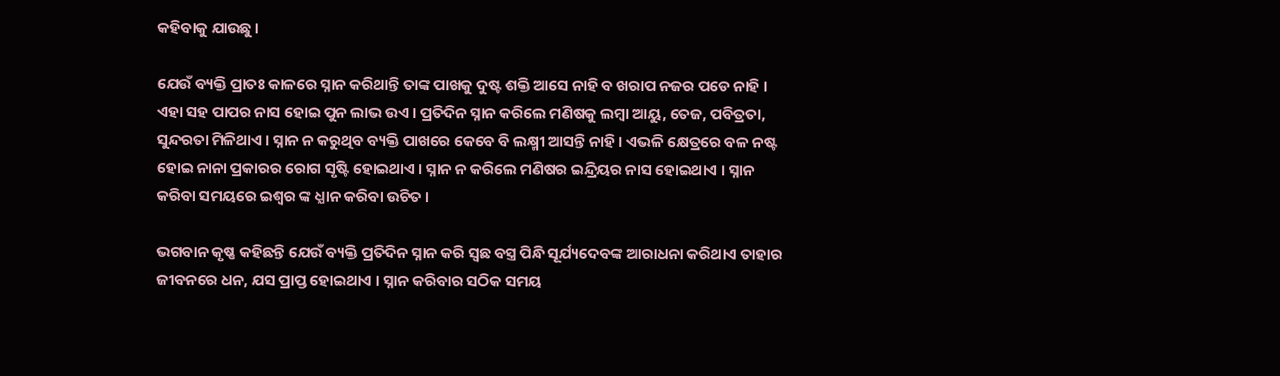କହିବାକୁ ଯାଉଛୁ ।

ଯେଉଁ ବ୍ୟକ୍ତି ପ୍ରାତଃ କାଳରେ ସ୍ନାନ କରିଥାନ୍ତି ତାଙ୍କ ପାଖକୁ ଦୁଷ୍ଟ ଶକ୍ତି ଆସେ ନାହି ବ ଖରାପ ନଜର ପଡେ ନାହି । ଏହା ସହ ପାପର ନାସ ହୋଇ ପୁନ ଲାଭ ଉଏ । ପ୍ରତିଦିନ ସ୍ନାନ କରିଲେ ମଣିଷକୁ ଲମ୍ବା ଆୟୁ, ତେଜ, ପବିତ୍ରତା, ସୁନ୍ଦରତା ମିଳିଥାଏ । ସ୍ନାନ ନ କରୁଥିବ ବ୍ୟକ୍ତି ପାଖରେ କେବେ ବି ଲକ୍ଷ୍ମୀ ଆସନ୍ତି ନାହି । ଏଭଳି କ୍ଷେତ୍ରରେ ବଳ ନଷ୍ଟ ହୋଇ ନାନା ପ୍ରକାରର ରୋଗ ସୃଷ୍ଟି ହୋଇଥାଏ । ସ୍ନାନ ନ କରିଲେ ମଣିଷର ଇନ୍ଦ୍ରିୟର ନାସ ହୋଇଥାଏ । ସ୍ନାନ କରିବା ସମୟରେ ଇଶ୍ଵର ଙ୍କ ଧ୍ଯାନ କରିବା ଉଚିତ ।

ଭଗବାନ କୃଷ୍ଣ କହିଛନ୍ତି ଯେଉଁ ବ୍ୟକ୍ତି ପ୍ରତିଦିନ ସ୍ନାନ କରି ସ୍ଵଛ ବସ୍ତ୍ର ପିନ୍ଧି ସୂର୍ଯ୍ୟଦେବଙ୍କ ଆରାଧନା କରିଥାଏ ତାହାର ଜୀବନରେ ଧନ, ଯସ ପ୍ରାପ୍ତ ହୋଇଥାଏ । ସ୍ନାନ କରିବାର ସଠିକ ସମୟ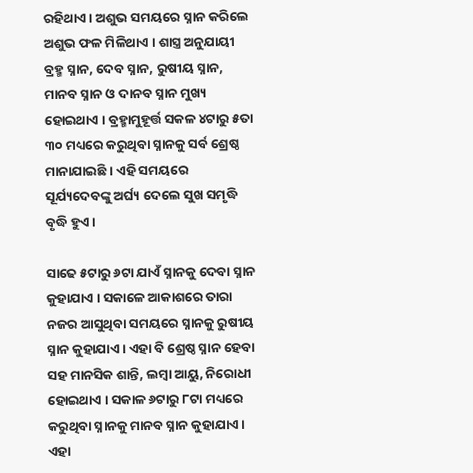ରହିଥାଏ । ଅଶୁଭ ସମୟରେ ସ୍ନାନ କରିଲେ ଅଶୁଭ ଫଳ ମିଳିଥାଏ । ଶାସ୍ତ୍ର ଅନୁଯାୟୀ ବ୍ରହ୍ମ ସ୍ନାନ, ଦେବ ସ୍ନାନ, ରୁଷୀୟ ସ୍ନାନ, ମାନବ ସ୍ନାନ ଓ ଦାନବ ସ୍ନାନ ମୁଖ୍ୟ ହୋଇଥାଏ । ବ୍ରହ୍ମାମୁହୂର୍ତ୍ତ ସକଳ ୪ଟାରୁ ୫ତା ୩୦ ମଧ୍ୟରେ କରୁଥିବା ସ୍ନାନକୁ ସର୍ବ ଶ୍ରେଷ୍ଠ ମାନାଯାଇଛି । ଏହି ସମୟରେ ସୂର୍ଯ୍ୟଦେବଙ୍କୁ ଅର୍ଘ୍ୟ ଦେଲେ ସୁଖ ସମୃଦ୍ଧି ବୃଦ୍ଧି ହୁଏ ।

ସାଢେ ୫ଟାରୁ ୬ଟା ଯାଏଁ ସ୍ନାନକୁ ଦେବା ସ୍ନାନ କୁହାଯାଏ । ସକାଳେ ଆକାଶରେ ତାରା ନଜର ଆସୁଥିବା ସମୟରେ ସ୍ନାନକୁ ରୁଷୀୟ ସ୍ନାନ କୁହାଯାଏ । ଏହା ବି ଶ୍ରେଷ୍ଠ ସ୍ନାନ ହେବା ସହ ମାନସିକ ଶାନ୍ତି, ଲମ୍ବା ଆୟୁ, ନିରୋଧୀ ହୋଇଥାଏ । ସକାଳ ୬ଟାରୁ ୮ଟା ମଧ୍ୟରେ କରୁଥିବା ସ୍ନାନକୁ ମାନବ ସ୍ନାନ କୁହାଯାଏ । ଏହା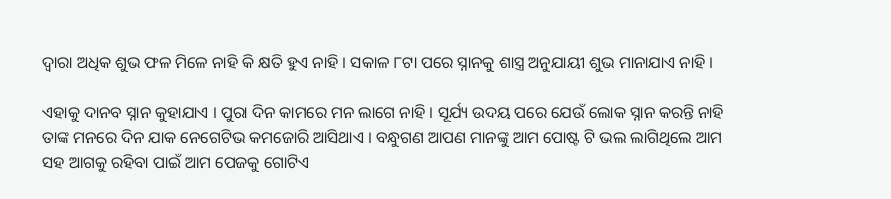ଦ୍ଵାରା ଅଧିକ ଶୁଭ ଫଳ ମିଳେ ନାହି କି କ୍ଷତି ହୁଏ ନାହି । ସକାଳ ୮ଟା ପରେ ସ୍ନାନକୁ ଶାସ୍ତ୍ର ଅନୁଯାୟୀ ଶୁଭ ମାନାଯାଏ ନାହି ।

ଏହାକୁ ଦାନବ ସ୍ନାନ କୁହାଯାଏ । ପୁରା ଦିନ କାମରେ ମନ ଲାଗେ ନାହି । ସୂର୍ଯ୍ୟ ଉଦୟ ପରେ ଯେଉଁ ଲୋକ ସ୍ନାନ କରନ୍ତି ନାହି ତାଙ୍କ ମନରେ ଦିନ ଯାକ ନେଗେଟିଭ କମଜୋରି ଆସିଥାଏ । ବନ୍ଧୁଗଣ ଆପଣ ମାନଙ୍କୁ ଆମ ପୋଷ୍ଟ ଟି ଭଲ ଲାଗିଥିଲେ ଆମ ସହ ଆଗକୁ ରହିବା ପାଇଁ ଆମ ପେଜକୁ ଗୋଟିଏ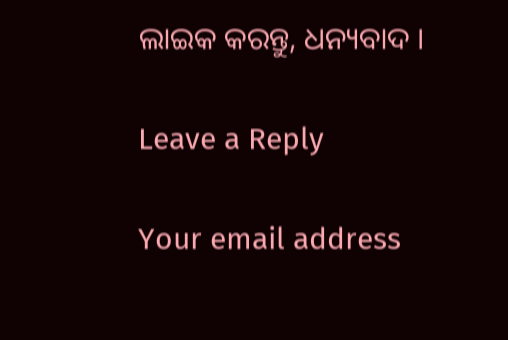ଲାଇକ କରନ୍ତୁ, ଧନ୍ୟବାଦ ।

Leave a Reply

Your email address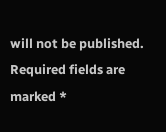will not be published. Required fields are marked *